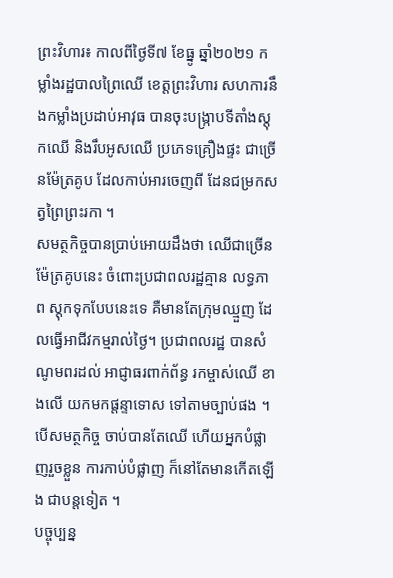ព្រះវិហារ៖ កាលពីថ្ងៃទី៧ ខែធ្នូ ឆ្នាំ២០២១ កម្លាំងរដ្ឋបាលព្រៃឈើ ខេត្តព្រះវិហារ សហការនឹងកម្លាំងប្រដាប់អាវុធ បានចុះបង្ក្រាបទីតាំងស្តុកឈើ និងរឹបអូសឈើ ប្រភេទគ្រឿងផ្ទះ ជាច្រើនម៉ែត្រគូប ដែលកាប់អារចេញពី ដែនជម្រកសត្វព្រៃព្រះរកា ។
សមត្ថកិច្ចបានប្រាប់អោយដឹងថា ឈើជាច្រើនម៉ែត្រគូបនេះ ចំពោះប្រជាពលរដ្ឋគ្មាន លទ្ធភាព ស្តុកទុកបែបនេះទេ គឺមានតែក្រុមឈ្មួញ ដែលធ្វើអាជីវកម្មរាល់ថ្ងៃ។ ប្រជាពលរដ្ឋ បានសំណូមពរដល់ អាជ្ញាធរពាក់ព័ន្ធ រកម្ចាស់ឈើ ខាងលើ យកមកផ្តន្ទាទោស ទៅតាមច្បាប់ផង ។ បើសមត្ថកិច្ច ចាប់បានតែឈើ ហើយអ្នកបំផ្លាញរួចខ្លួន ការកាប់បំផ្លាញ ក៏នៅតែមានកើតឡើង ជាបន្តទៀត ។
បច្ចុប្បន្ន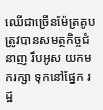ឈើជាច្រើនម៉ែត្រគូប ត្រូវបានសមត្ថកិច្ចជំនាញ រឹបអូស យកមករក្សា ទុកនៅផ្នែក រដ្ឋ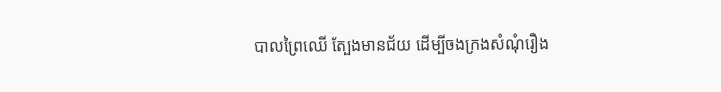បាលព្រៃឈើ ត្បែងមានជ័យ ដើម្បីចងក្រងសំណុំរឿង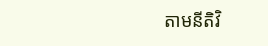តាមនីតិវិ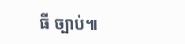ធី ច្បាប់៕